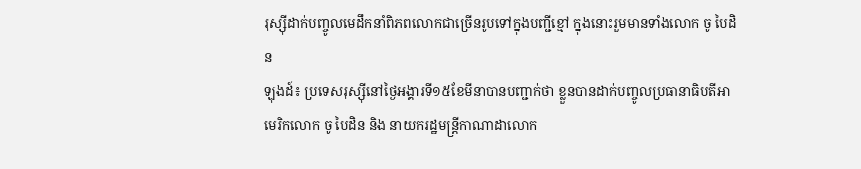រុស្ស៊ីដាក់បញ្ចូលមេដឹកនាំពិភពលោកជាច្រើនរូបទៅក្នុងបញ្ជីខ្មៅ ក្នុងនោះរួមមានទាំងលោក ចូ បៃដិន
ឡុងដ៍៖ ប្រទេសរុស្ស៊ីនៅថ្ងៃអង្គារទី១៥ខែមីនាបានបញ្ជាក់ថា ខ្លួនបានដាក់បញ្ចូលប្រធានាធិបតីអាមេរិកលោក ចូ បៃដិន និង នាយករដ្ឋមន្ត្រីកាណាដាលោក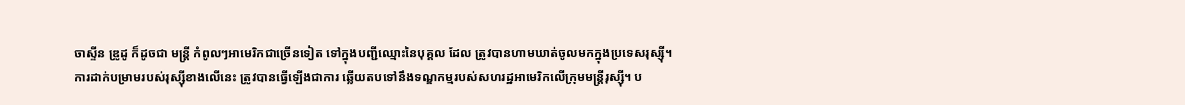ចាស្ទីន ឌ្រូដូ ក៏ដូចជា មន្ត្រី កំពូលៗអាមេរិកជាច្រើនទៀត ទៅក្នុងបញ្ជីឈ្មោះនៃបុគ្គល ដែល ត្រូវបានហាមឃាត់ចូលមកក្នុងប្រទេសរុស្ស៊ី។
ការដាក់បម្រាមរបស់រុស្ស៊ីខាងលើនេះ ត្រូវបានធ្វើឡើងជាការ ឆ្លើយតបទៅនឹងទណ្ឌកម្មរបស់សហរដ្ឋអាមេរិកលើក្រុមមន្ត្រីរុស្ស៊ី។ ប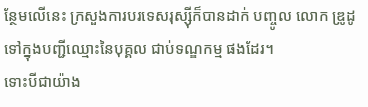ន្ថែមលើនេះ ក្រសួងការបរទេសរុស្ស៊ីក៏បានដាក់ បញ្ចូល លោក ឌ្រូដូ ទៅក្នុងបញ្ជីឈ្មោះនៃបុគ្គល ជាប់ទណ្ឌកម្ម ផងដែរ។
ទោះបីជាយ៉ាង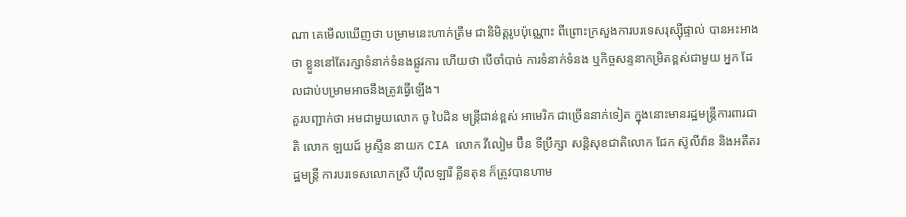ណា គេមើលឃើញថា បម្រាមនេះហាក់ត្រឹម ជានិមិត្តរូបប៉ុណ្ណោះ ពីព្រោះក្រសួងការបរទេសរុស្ស៊ីផ្ទាល់ បានអះអាងថា ខ្លួននៅតែរក្សាទំនាក់ទំនងផ្លូវការ ហើយថា បើចាំបាច់ ការទំនាក់ទំនង ឬកិច្ចសន្ទនាកម្រិតខ្ពស់ជាមួយ អ្នក ដែលជាប់បម្រាមអាចនឹងត្រូវធ្វើឡើង។
គួរបញ្ជាក់ថា អមជាមួយលោក ចូ បៃដិន មន្ត្រីជាន់ខ្ពស់ អាមេរិក ជាច្រើននាក់ទៀត ក្នុងនោះមានរដ្ឋមន្ត្រីការពារជាតិ លោក ឡយដ៍ អូស្ទីន នាយក CIA លោក វីលៀម ប៊ឺន ទីប្រឹក្សា សន្តិសុខជាតិលោក ជែក ស៊ូលីវ៉ាន និងអតីតរដ្ឋមន្ត្រី ការបរទេសលោកស្រី ហ៊ីលឡារី គ្លីនតុន ក៏ត្រូវបានហាម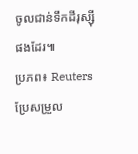ចូលជាន់ទឹកដីរុស្ស៊ីផងដែរ៕
ប្រភព៖ Reuters ប្រែសម្រួល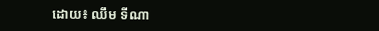ដោយ៖ ឈឹម ទីណា